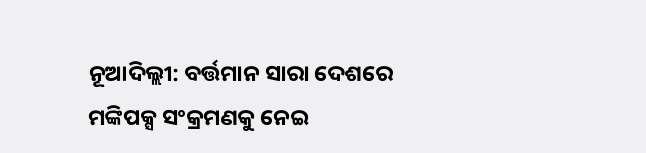ନୂଆଦିଲ୍ଲୀ: ବର୍ତ୍ତମାନ ସାରା ଦେଶରେ ମଙ୍କିପକ୍ସ ସଂକ୍ରମଣକୁ ନେଇ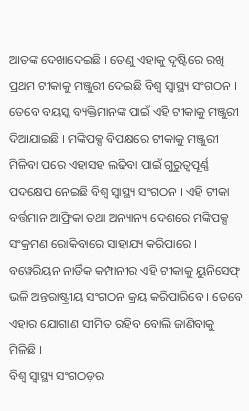ଆତଙ୍କ ଦେଖାଦେଇଛି । ତେଣୁ ଏହାକୁ ଦୃଷ୍ଟିରେ ରଖି ପ୍ରଥମ ଟୀକାକୁ ମଞ୍ଜୁରୀ ଦେଇଛି ବିଶ୍ୱ ସ୍ୱାସ୍ଥ୍ୟ ସଂଗଠନ । ତେବେ ବୟସ୍କ ବ୍ୟକ୍ତିମାନଙ୍କ ପାଇଁ ଏହି ଟୀକାକୁ ମଞ୍ଜୁରୀ ଦିଆଯାଇଛି । ମଙ୍କିପକ୍ସ ବିପକ୍ଷରେ ଟୀକାକୁ ମଞ୍ଜୁରୀ ମିଳିବା ପରେ ଏହାସହ ଲଢିବା ପାଇଁ ଗୁରୁତ୍ୱପୂର୍ଣ୍ଣ ପଦକ୍ଷେପ ନେଇଛି ବିଶ୍ୱ ସ୍ୱାସ୍ଥ୍ୟ ସଂଗଠନ । ଏହି ଟୀକା ବର୍ତ୍ତମାନ ଆଫ୍ରିକା ତଥା ଅନ୍ୟାନ୍ୟ ଦେଶରେ ମଙ୍କିପକ୍ସ ସଂକ୍ରମଣ ରୋକିବାରେ ସାହାଯ୍ୟ କରିପାରେ । ବୱେରିୟନ ନାର୍ଡିକ କମ୍ପାନୀର ଏହି ଟୀକାକୁ ୟୁନିସେଫ୍ ଭଳି ଅନ୍ତରାଷ୍ଟ୍ରୀୟ ସଂଗଠନ କ୍ରୟ କରିପାରିବେ । ତେବେ ଏହାର ଯୋଗାଣ ସୀମିତ ରହିବ ବୋଲି ଜାଣିବାକୁ ମିଳିଛି ।
ବିଶ୍ୱ ସ୍ୱାସ୍ଥ୍ୟ ସଂଗଠଡ଼ର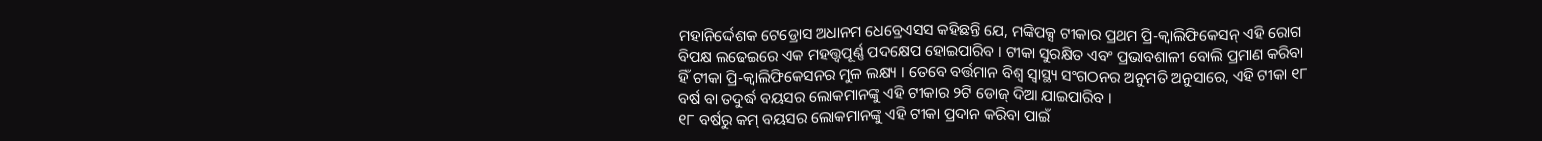ମହାନିର୍ଦ୍ଦେଶକ ଟେଡ୍ରୋସ ଅଧାନମ ଧେବ୍ରେଏସସ କହିଛନ୍ତି ଯେ, ମଙ୍କିପକ୍ସ ଟୀକାର ପ୍ରଥମ ପ୍ରି-କ୍ୱାଲିଫିକେସନ୍ ଏହି ରୋଗ ବିପକ୍ଷ ଲଢେଇରେ ଏକ ମହତ୍ତ୍ୱପୂର୍ଣ୍ଣ ପଦକ୍ଷେପ ହୋଇପାରିବ । ଟୀକା ସୁରକ୍ଷିତ ଏବଂ ପ୍ରଭାବଶାଳୀ ବୋଲି ପ୍ରମାଣ କରିବା ହିଁ ଟୀକା ପ୍ରି-କ୍ୱାଲିଫିକେସନର ମୁଳ ଲକ୍ଷ୍ୟ । ତେବେ ବର୍ତ୍ତମାନ ବିଶ୍ୱ ସ୍ୱାସ୍ଥ୍ୟ ସଂଗଠନର ଅନୁମତି ଅନୁସାରେ, ଏହି ଟୀକା ୧୮ ବର୍ଷ ବା ତଦୁର୍ଦ୍ଧ ବୟସର ଲୋକମାନଙ୍କୁ ଏହି ଟୀକାର ୨ଟି ଡୋଜ୍ ଦିଆ ଯାଇପାରିବ ।
୧୮ ବର୍ଷରୁ କମ୍ ବୟସର ଲୋକମାନଙ୍କୁ ଏହି ଟୀକା ପ୍ରଦାନ କରିବା ପାଇଁ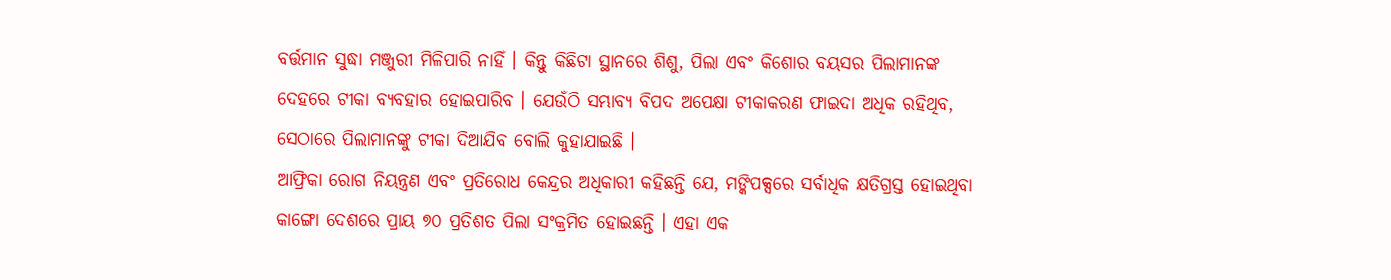ବର୍ତ୍ତମାନ ସୁଦ୍ଧା ମଞ୍ଜୁରୀ ମିଳିପାରି ନାହିଁ । କିନ୍ତୁ କିଛିଟା ସ୍ଥାନରେ ଶିଶୁ, ପିଲା ଏବଂ କିଶୋର ବୟସର ପିଲାମାନଙ୍କ ଦେହରେ ଟୀକା ବ୍ୟବହାର ହୋଇପାରିବ । ଯେଉଁଠି ସମ୍ଭାବ୍ୟ ବିପଦ ଅପେକ୍ଷା ଟୀକାକରଣ ଫାଇଦା ଅଧିକ ରହିଥିବ, ସେଠାରେ ପିଲାମାନଙ୍କୁ ଟୀକା ଦିଆଯିବ ବୋଲି କୁହାଯାଇଛି ।
ଆଫ୍ରିକା ରୋଗ ନିୟନ୍ତ୍ରଣ ଏବଂ ପ୍ରତିରୋଧ କେନ୍ଦ୍ରର ଅଧିକାରୀ କହିଛନ୍ତି ଯେ, ମଙ୍କିପକ୍ସରେ ସର୍ବାଧିକ କ୍ଷତିଗ୍ରସ୍ତ ହୋଇଥିବା କାଙ୍ଗୋ ଦେଶରେ ପ୍ରାୟ ୭୦ ପ୍ରତିଶତ ପିଲା ସଂକ୍ରମିତ ହୋଇଛନ୍ତି । ଏହା ଏକ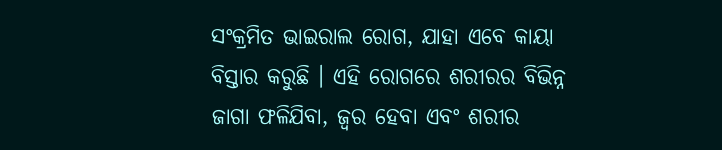ସଂକ୍ରମିତ ଭାଇରାଲ ରୋଗ, ଯାହା ଏବେ କାୟା ବିସ୍ତାର କରୁଛି । ଏହି ରୋଗରେ ଶରୀରର ବିଭିନ୍ନ ଜାଗା ଫଳିଯିବା, ଜ୍ୱର ହେବା ଏବଂ ଶରୀର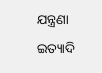ଯନ୍ତ୍ରଣା ଇତ୍ୟାଦି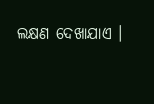ଲକ୍ଷଣ ଦେଖାଯାଏ ।